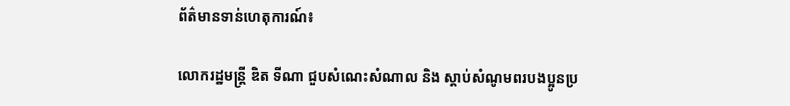ព័ត៌មានទាន់ហេតុការណ៍៖

លោករដ្ឋមន្ដ្រី ឌិត ទីណា ជួបសំណេះសំណាល និង ស្តាប់សំណូមពរបងប្អូនប្រ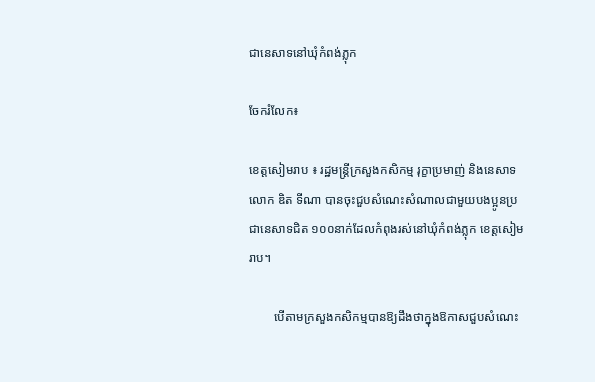ជានេសាទនៅឃុំកំពង់ភ្លុក

ចែករំលែក៖

ខេត្តសៀមរាប ៖ រដ្ឋមន្ដ្រីក្រសួងកសិកម្ម រុក្ខាប្រមាញ់ និងនេសាទ លោក ឌិត ទីណា បានចុះជួបសំណេះសំណាលជាមួយបងប្អូនប្រជានេសាទជិត ១០០នាក់ដែលកំពុងរស់នៅឃុំកំពង់ភ្លុក ខេត្តសៀមរាប។

        បើតាមក្រសួងកសិកម្មបានឱ្យដឹងថាក្នុងឱកាសជួបសំណេះ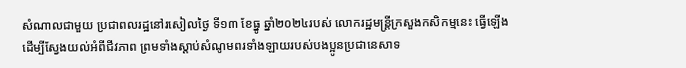សំណាលជាមួយ ប្រជាពលរដ្ឋនៅរសៀលថ្ងៃ ទី១៣ ខែធ្នូ ឆ្នាំ២០២៤របស់ លោករដ្ឋមន្ដ្រីក្រសួងកសិកម្មនេះ ធ្វើឡើងដើម្បីស្វែងយល់អំពីជីវភាព ព្រមទាំងស្ដាប់សំណូមពរទាំងឡាយរបស់បងប្អូនប្រជានេសាទ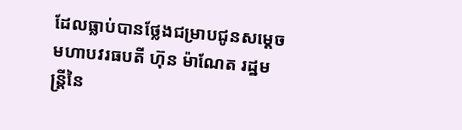ដែលធ្លាប់បានថ្លែងជម្រាបជូនសម្ដេចមហាបវរធបតី ហ៊ុន ម៉ាណែត រដ្ឋមន្ដ្រីនៃ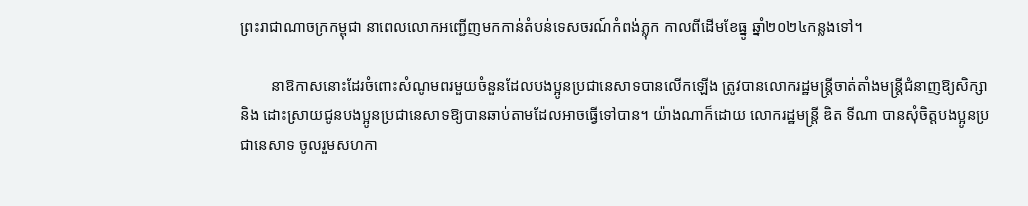ព្រះរាជាណាចក្រកម្ពុជា នាពេលលោកអញ្ជើញមកកាន់តំបន់ទេសចរណ៍កំពង់ភ្លុក កាលពីដើមខែធ្នូ ឆ្នាំ២០២៤កន្លងទៅ។

        នាឱកាសនោះដែរចំពោះសំណូមពរមួយចំនួនដែលបងប្អូនប្រជានេសាទបានលើកឡើង ត្រូវបានលោករដ្ឋមន្ដ្រីចាត់តាំងមន្ដ្រីជំនាញឱ្យសិក្សា និង ដោះស្រាយជូនបងប្អូនប្រជានេសាទឱ្យបានឆាប់តាមដែលអាចធ្វើទៅបាន។ យ៉ាងណាក៏ដោយ លោករដ្ឋមន្ដ្រី ឌិត ទីណា បានសុំចិត្តបងប្អូនប្រជានេសាទ ចូលរួមសហកា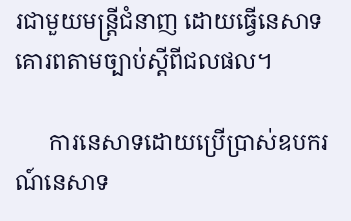រជាមួយមន្ដ្រីជំនាញ ដោយធ្វើនេសាទគោរពតាមច្បាប់ស្ដីពីជលផល។

      ការនេសាទដោយប្រើប្រាស់ឧបករណ៍នេសាទ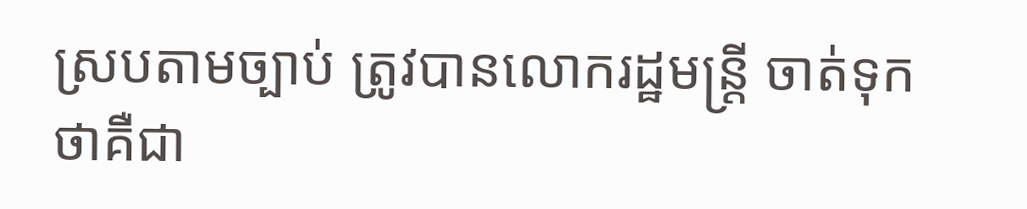ស្របតាមច្បាប់ ត្រូវបានលោករដ្ឋមន្ដ្រី ចាត់ទុកថាគឺជា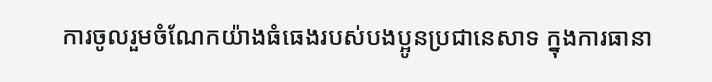ការចូលរួមចំណែកយ៉ាងធំធេងរបស់បងប្អូនប្រជានេសាទ ក្នុងការធានា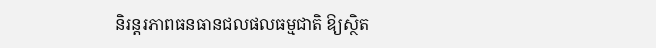និរន្ដរភាពធនធានជលផលធម្មជាតិ ឱ្យស្ថិត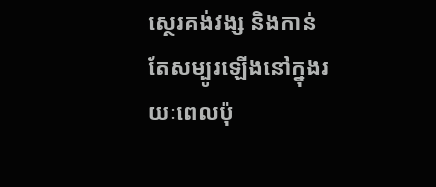ស្ថេរគង់វង្ស និងកាន់តែសម្បូរឡើងនៅក្នុងរយៈពេលប៉ុ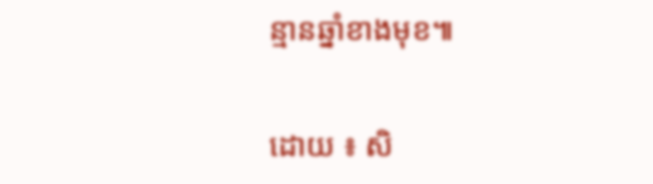ន្មានឆ្នាំខាងមុខ៕

ដោយ ៖ សិ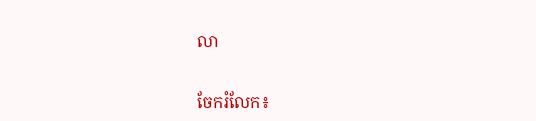លា


ចែករំលែក៖